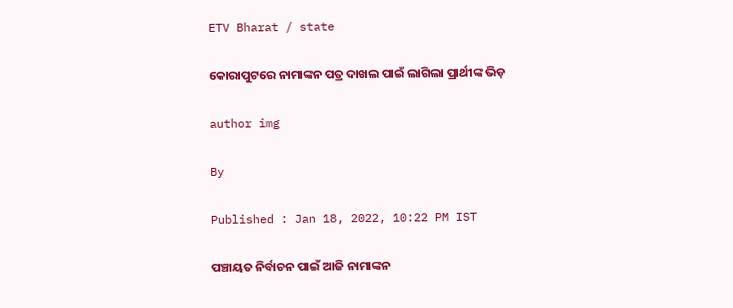ETV Bharat / state

କୋରାପୁଟରେ ନାମାଙ୍କନ ପତ୍ର ଦାଖଲ ପାଇଁ ଲାଗିଲା ପ୍ରାର୍ଥୀଙ୍କ ଭିଡ଼

author img

By

Published : Jan 18, 2022, 10:22 PM IST

ପଞ୍ଚାୟତ ନିର୍ବାଚନ ପାଇଁ ଆଜି ନାମାଙ୍କନ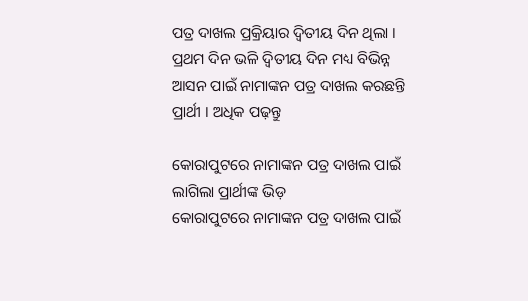ପତ୍ର ଦାଖଲ ପ୍ରକ୍ରିୟାର ଦ୍ଵିତୀୟ ଦିନ ଥିଲା । ପ୍ରଥମ ଦିନ ଭଳି ଦ୍ବିତୀୟ ଦିନ ମଧ୍ୟ ବିଭିନ୍ନ ଆସନ ପାଇଁ ନାମାଙ୍କନ ପତ୍ର ଦାଖଲ କରଛନ୍ତି ପ୍ରାର୍ଥୀ । ଅଧିକ ପଢ଼ନ୍ତୁ

କୋରାପୁଟରେ ନାମାଙ୍କନ ପତ୍ର ଦାଖଲ ପାଇଁ ଲାଗିଲା ପ୍ରାର୍ଥୀଙ୍କ ଭିଡ଼
କୋରାପୁଟରେ ନାମାଙ୍କନ ପତ୍ର ଦାଖଲ ପାଇଁ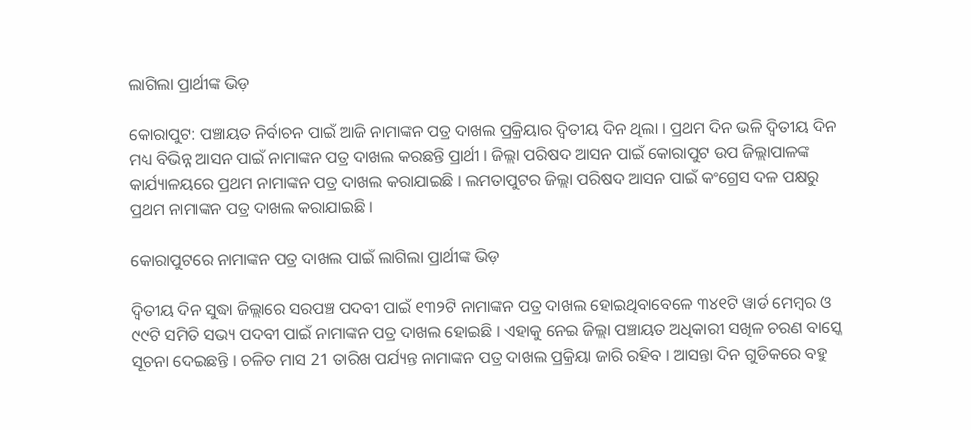ଲାଗିଲା ପ୍ରାର୍ଥୀଙ୍କ ଭିଡ଼

କୋରାପୁଟ: ପଞ୍ଚାୟତ ନିର୍ବାଚନ ପାଇଁ ଆଜି ନାମାଙ୍କନ ପତ୍ର ଦାଖଲ ପ୍ରକ୍ରିୟାର ଦ୍ଵିତୀୟ ଦିନ ଥିଲା । ପ୍ରଥମ ଦିନ ଭଳି ଦ୍ବିତୀୟ ଦିନ ମଧ୍ୟ ବିଭିନ୍ନ ଆସନ ପାଇଁ ନାମାଙ୍କନ ପତ୍ର ଦାଖଲ କରଛନ୍ତି ପ୍ରାର୍ଥୀ । ଜିଲ୍ଲା ପରିଷଦ ଆସନ ପାଇଁ କୋରାପୁଟ ଉପ ଜିଲ୍ଲାପାଳଙ୍କ କାର୍ଯ୍ୟାଳୟରେ ପ୍ରଥମ ନାମାଙ୍କନ ପତ୍ର ଦାଖଲ କରାଯାଇଛି । ଲମତାପୁଟର ଜିଲ୍ଲା ପରିଷଦ ଆସନ ପାଇଁ କଂଗ୍ରେସ ଦଳ ପକ୍ଷରୁ ପ୍ରଥମ ନାମାଙ୍କନ ପତ୍ର ଦାଖଲ କରାଯାଇଛି ।

କୋରାପୁଟରେ ନାମାଙ୍କନ ପତ୍ର ଦାଖଲ ପାଇଁ ଲାଗିଲା ପ୍ରାର୍ଥୀଙ୍କ ଭିଡ଼

ଦ୍ବିତୀୟ ଦିନ ସୁଦ୍ଧା ଜିଲ୍ଲାରେ ସରପଞ୍ଚ ପଦବୀ ପାଇଁ ୧୩୨ଟି ନାମାଙ୍କନ ପତ୍ର ଦାଖଲ ହୋଇଥିବାବେଳେ ୩୪୧ଟି ୱାର୍ଡ ମେମ୍ବର ଓ ୯୯ଟି ସମିତି ସଭ୍ୟ ପଦବୀ ପାଇଁ ନାମାଙ୍କନ ପତ୍ର ଦାଖଲ ହୋଇଛି । ଏହାକୁ ନେଇ ଜିଲ୍ଲା ପଞ୍ଚାୟତ ଅଧିକାରୀ ସଖିଳ ଚରଣ ବାସ୍କେ ସୂଚନା ଦେଇଛନ୍ତି । ଚଳିତ ମାସ 21 ତାରିଖ ପର୍ଯ୍ୟନ୍ତ ନାମାଙ୍କନ ପତ୍ର ଦାଖଲ ପ୍ରକ୍ରିୟା ଜାରି ରହିବ । ଆସନ୍ତା ଦିନ ଗୁଡିକରେ ବହୁ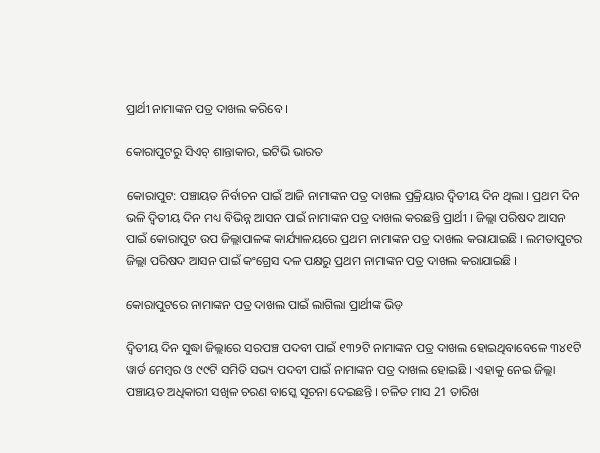ପ୍ରାର୍ଥୀ ନାମାଙ୍କନ ପତ୍ର ଦାଖଲ କରିବେ ।

କୋରାପୁଟରୁ ସିଏଚ୍‌ ଶାନ୍ତାକାର, ଇଟିଭି ଭାରତ

କୋରାପୁଟ: ପଞ୍ଚାୟତ ନିର୍ବାଚନ ପାଇଁ ଆଜି ନାମାଙ୍କନ ପତ୍ର ଦାଖଲ ପ୍ରକ୍ରିୟାର ଦ୍ଵିତୀୟ ଦିନ ଥିଲା । ପ୍ରଥମ ଦିନ ଭଳି ଦ୍ବିତୀୟ ଦିନ ମଧ୍ୟ ବିଭିନ୍ନ ଆସନ ପାଇଁ ନାମାଙ୍କନ ପତ୍ର ଦାଖଲ କରଛନ୍ତି ପ୍ରାର୍ଥୀ । ଜିଲ୍ଲା ପରିଷଦ ଆସନ ପାଇଁ କୋରାପୁଟ ଉପ ଜିଲ୍ଲାପାଳଙ୍କ କାର୍ଯ୍ୟାଳୟରେ ପ୍ରଥମ ନାମାଙ୍କନ ପତ୍ର ଦାଖଲ କରାଯାଇଛି । ଲମତାପୁଟର ଜିଲ୍ଲା ପରିଷଦ ଆସନ ପାଇଁ କଂଗ୍ରେସ ଦଳ ପକ୍ଷରୁ ପ୍ରଥମ ନାମାଙ୍କନ ପତ୍ର ଦାଖଲ କରାଯାଇଛି ।

କୋରାପୁଟରେ ନାମାଙ୍କନ ପତ୍ର ଦାଖଲ ପାଇଁ ଲାଗିଲା ପ୍ରାର୍ଥୀଙ୍କ ଭିଡ଼

ଦ୍ବିତୀୟ ଦିନ ସୁଦ୍ଧା ଜିଲ୍ଲାରେ ସରପଞ୍ଚ ପଦବୀ ପାଇଁ ୧୩୨ଟି ନାମାଙ୍କନ ପତ୍ର ଦାଖଲ ହୋଇଥିବାବେଳେ ୩୪୧ଟି ୱାର୍ଡ ମେମ୍ବର ଓ ୯୯ଟି ସମିତି ସଭ୍ୟ ପଦବୀ ପାଇଁ ନାମାଙ୍କନ ପତ୍ର ଦାଖଲ ହୋଇଛି । ଏହାକୁ ନେଇ ଜିଲ୍ଲା ପଞ୍ଚାୟତ ଅଧିକାରୀ ସଖିଳ ଚରଣ ବାସ୍କେ ସୂଚନା ଦେଇଛନ୍ତି । ଚଳିତ ମାସ 21 ତାରିଖ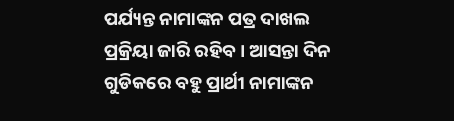ପର୍ଯ୍ୟନ୍ତ ନାମାଙ୍କନ ପତ୍ର ଦାଖଲ ପ୍ରକ୍ରିୟା ଜାରି ରହିବ । ଆସନ୍ତା ଦିନ ଗୁଡିକରେ ବହୁ ପ୍ରାର୍ଥୀ ନାମାଙ୍କନ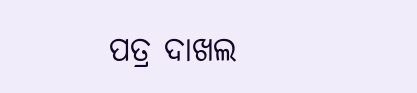ପତ୍ର ଦାଖଲ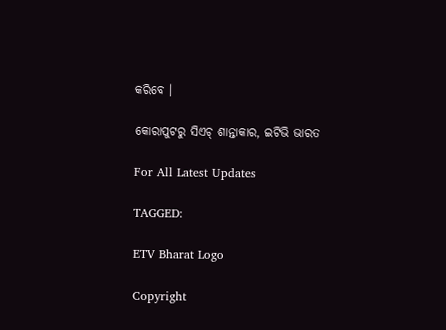କରିବେ ।

କୋରାପୁଟରୁ ସିଏଚ୍‌ ଶାନ୍ତାକାର, ଇଟିଭି ଭାରତ

For All Latest Updates

TAGGED:

ETV Bharat Logo

Copyright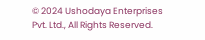© 2024 Ushodaya Enterprises Pvt. Ltd., All Rights Reserved.